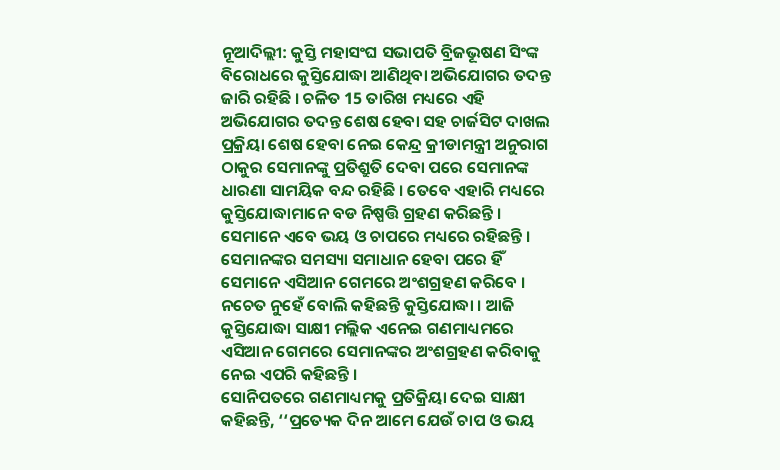ନୂଆଦିଲ୍ଲୀ: କୁସ୍ତି ମହାସଂଘ ସଭାପତି ବ୍ରିଜଭୂଷଣ ସିଂଙ୍କ ବିରୋଧରେ କୁସ୍ତିଯୋଦ୍ଧା ଆଣିଥିବା ଅଭିଯୋଗର ତଦନ୍ତ ଜାରି ରହିଛି । ଚଳିତ 15 ତାରିଖ ମଧ୍ୟରେ ଏହି ଅଭିଯୋଗର ତଦନ୍ତ ଶେଷ ହେବା ସହ ଚାର୍ଜସିଟ ଦାଖଲ ପ୍ରକ୍ରିୟା ଶେଷ ହେବା ନେଇ କେନ୍ଦ୍ର କ୍ରୀଡାମନ୍ତ୍ରୀ ଅନୁରାଗ ଠାକୁର ସେମାନଙ୍କୁ ପ୍ରତିଶ୍ରୁତି ଦେବା ପରେ ସେମାନଙ୍କ ଧାରଣା ସାମୟିକ ବନ୍ଦ ରହିଛି । ତେବେ ଏହାରି ମଧ୍ୟରେ କୁସ୍ତିଯୋଦ୍ଧାମାନେ ବଡ ନିଷ୍ପତ୍ତି ଗ୍ରହଣ କରିଛନ୍ତି । ସେମାନେ ଏବେ ଭୟ ଓ ଚାପରେ ମଧ୍ୟରେ ରହିଛନ୍ତି । ସେମାନଙ୍କର ସମସ୍ୟା ସମାଧାନ ହେବା ପରେ ହିଁ ସେମାନେ ଏସିଆନ ଗେମରେ ଅଂଶଗ୍ରହଣ କରିବେ । ନଚେତ ନୁହେଁ ବୋଲି କହିଛନ୍ତି କୁସ୍ତିଯୋଦ୍ଧା । ଆଜି କୁସ୍ତିଯୋଦ୍ଧା ସାକ୍ଷୀ ମଲ୍ଲିକ ଏନେଇ ଗଣମାଧ୍ୟମରେ ଏସିଆନ ଗେମରେ ସେମାନଙ୍କର ଅଂଶଗ୍ରହଣ କରିବାକୁ ନେଇ ଏପରି କହିଛନ୍ତି ।
ସୋନିପତରେ ଗଣମାଧ୍ୟମକୁ ପ୍ରତିକ୍ରିୟା ଦେଇ ସାକ୍ଷୀ କହିଛନ୍ତି, ‘‘ପ୍ରତ୍ୟେକ ଦିନ ଆମେ ଯେଉଁ ଚାପ ଓ ଭୟ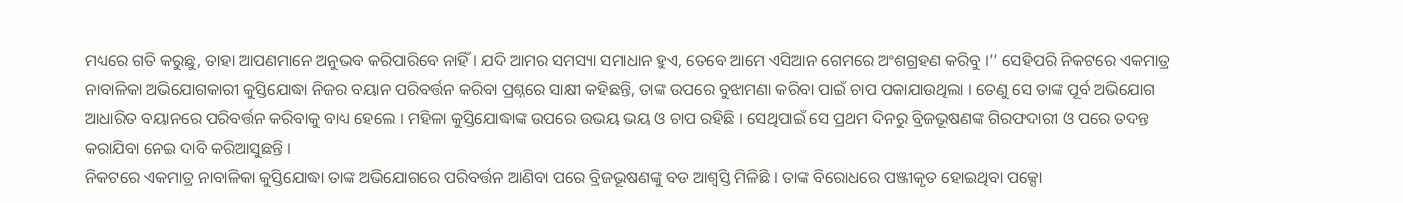ମଧ୍ୟରେ ଗତି କରୁଛୁ, ତାହା ଆପଣମାନେ ଅନୁଭବ କରିପାରିବେ ନାହିଁ । ଯଦି ଆମର ସମସ୍ୟା ସମାଧାନ ହୁଏ, ତେବେ ଆମେ ଏସିଆନ ଗେମରେ ଅଂଶଗ୍ରହଣ କରିବୁ ।’’ ସେହିପରି ନିକଟରେ ଏକମାତ୍ର ନାବାଳିକା ଅଭିଯୋଗକାରୀ କୁସ୍ତିଯୋଦ୍ଧା ନିଜର ବୟାନ ପରିବର୍ତ୍ତନ କରିବା ପ୍ରଶ୍ନରେ ସାକ୍ଷୀ କହିଛନ୍ତି, ତାଙ୍କ ଉପରେ ବୁଝାମଣା କରିବା ପାଇଁ ଚାପ ପକାଯାଉଥିଲା । ତେଣୁ ସେ ତାଙ୍କ ପୂର୍ବ ଅଭିଯୋଗ ଆଧାରିତ ବୟାନରେ ପରିବର୍ତ୍ତନ କରିବାକୁ ବାଧ୍ୟ ହେଲେ । ମହିଳା କୁସ୍ତିଯୋଦ୍ଧାଙ୍କ ଉପରେ ଉଭୟ ଭୟ ଓ ଚାପ ରହିଛି । ସେଥିପାଇଁ ସେ ପ୍ରଥମ ଦିନରୁ ବ୍ରିଜଭୂଷଣଙ୍କ ଗିରଫଦାରୀ ଓ ପରେ ତଦନ୍ତ କରାଯିବା ନେଇ ଦାବି କରିଆସୁଛନ୍ତି ।
ନିକଟରେ ଏକମାତ୍ର ନାବାଳିକା କୁସ୍ତିଯୋଦ୍ଧା ତାଙ୍କ ଅଭିଯୋଗରେ ପରିବର୍ତ୍ତନ ଆଣିବା ପରେ ବ୍ରିଜଭୂଷଣଙ୍କୁ ବଡ ଆଶ୍ବସ୍ତି ମିଳିଛି । ତାଙ୍କ ବିରୋଧରେ ପଞ୍ଜୀକୃତ ହୋଇଥିବା ପକ୍ସୋ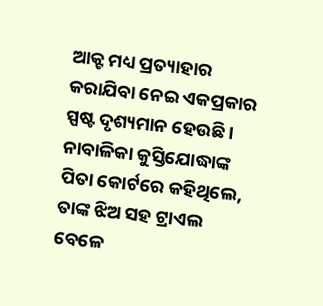ଆକ୍ଟ ମଧ୍ୟ ପ୍ରତ୍ୟାହାର କରାଯିବା ନେଇ ଏକପ୍ରକାର ସ୍ପଷ୍ଟ ଦୃଶ୍ୟମାନ ହେଉଛି । ନାବାଳିକା କୁସ୍ତିଯୋଦ୍ଧାଙ୍କ ପିତା କୋର୍ଟରେ କହିଥିଲେ, ତାଙ୍କ ଝିଅ ସହ ଟ୍ରାଏଲ ବେଳେ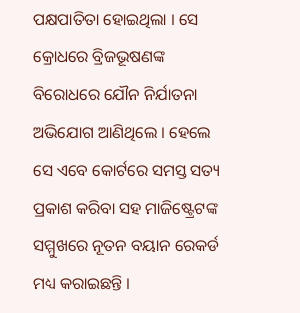ପକ୍ଷପାତିତା ହୋଇଥିଲା । ସେ କ୍ରୋଧରେ ବ୍ରିଜଭୂଷଣଙ୍କ ବିରୋଧରେ ଯୌନ ନିର୍ଯାତନା ଅଭିଯୋଗ ଆଣିଥିଲେ । ହେଲେ ସେ ଏବେ କୋର୍ଟରେ ସମସ୍ତ ସତ୍ୟ ପ୍ରକାଶ କରିବା ସହ ମାଜିଷ୍ଟ୍ରେଟଙ୍କ ସମ୍ମୁଖରେ ନୂତନ ବୟାନ ରେକର୍ଡ ମଧ୍ୟ କରାଇଛନ୍ତି ।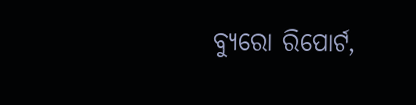ବ୍ୟୁରୋ ରିପୋର୍ଟ,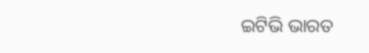ଇଟିଭି ଭାରତ